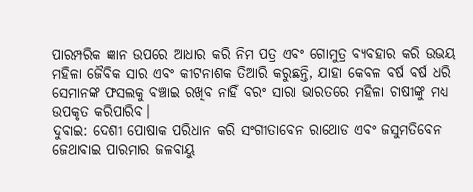ପାରମ୍ପରିକ ଜ୍ଞାନ ଉପରେ ଆଧାର କରି ନିମ ପତ୍ର ଏବଂ ଗୋମୁତ୍ର ବ୍ୟବହାର କରି ଉଭୟ ମହିଳା ଜୈବିକ ସାର ଏବଂ କୀଟନାଶକ ତିଆରି କରୁଛନ୍ତି, ଯାହା କେବଳ ବର୍ଷ ବର୍ଷ ଧରି ସେମାନଙ୍କ ଫସଲକୁ ବଞ୍ଚାଇ ରଖିବ ନାହିଁ ବରଂ ସାରା ଭାରତରେ ମହିଳା ଚାଷୀଙ୍କୁ ମଧ୍ୟ ଉପକୃତ କରିପାରିବ।
ଦୁବାଇ: ଦେଶୀ ପୋଷାକ ପରିଧାନ କରି ସଂଗୀତାବେନ ରାଥୋଡ ଏବଂ ଜସୁମତିବେନ ଜେଥାବାଇ ପାରମାର ଜଳବାୟୁ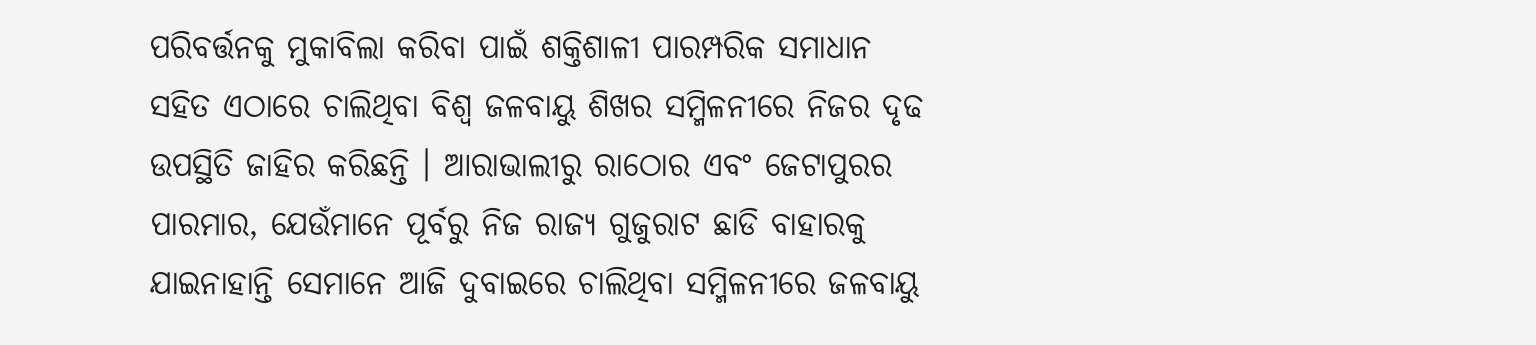ପରିବର୍ତ୍ତନକୁ ମୁକାବିଲା କରିବା ପାଇଁ ଶକ୍ତିଶାଳୀ ପାରମ୍ପରିକ ସମାଧାନ ସହିତ ଏଠାରେ ଚାଲିଥିବା ବିଶ୍ୱ ଜଳବାୟୁ ଶିଖର ସମ୍ମିଳନୀରେ ନିଜର ଦୃଢ ଉପସ୍ଥିତି ଜାହିର କରିଛନ୍ତି । ଆରାଭାଲୀରୁ ରାଠୋର ଏବଂ ଜେଟାପୁରର ପାରମାର, ଯେଉଁମାନେ ପୂର୍ବରୁ ନିଜ ରାଜ୍ୟ ଗୁଜୁରାଟ ଛାଡି ବାହାରକୁ ଯାଇନାହାନ୍ତି ସେମାନେ ଆଜି ଦୁବାଇରେ ଚାଲିଥିବା ସମ୍ମିଳନୀରେ ଜଳବାୟୁ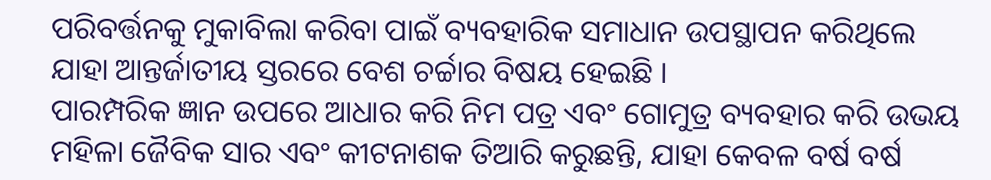ପରିବର୍ତ୍ତନକୁ ମୁକାବିଲା କରିବା ପାଇଁ ବ୍ୟବହାରିକ ସମାଧାନ ଉପସ୍ଥାପନ କରିଥିଲେ ଯାହା ଆନ୍ତର୍ଜାତୀୟ ସ୍ତରରେ ବେଶ ଚର୍ଚ୍ଚାର ବିଷୟ ହେଇଛି ।
ପାରମ୍ପରିକ ଜ୍ଞାନ ଉପରେ ଆଧାର କରି ନିମ ପତ୍ର ଏବଂ ଗୋମୁତ୍ର ବ୍ୟବହାର କରି ଉଭୟ ମହିଳା ଜୈବିକ ସାର ଏବଂ କୀଟନାଶକ ତିଆରି କରୁଛନ୍ତି, ଯାହା କେବଳ ବର୍ଷ ବର୍ଷ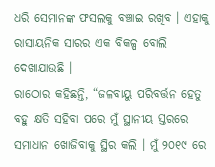ଧରି ସେମାନଙ୍କ ଫସଲକୁ ବଞ୍ଚାଇ ରଖିବ । ଏହାକୁ ରାସାୟନିକ ସାରର ଏକ ବିକଳ୍ପ ବୋଲି ଦେଖାଯାଉଛି ।
ରାଠୋର କହିଛନ୍ତି, “ଜଳବାୟୁ ପରିବର୍ତ୍ତନ ହେତୁ ବହୁ କ୍ଷତି ସହିବା ପରେ ମୁଁ ସ୍ଥାନୀୟ ସ୍ତରରେ ସମାଧାନ ଖୋଜିବାକୁ ସ୍ଥିର କଲି । ମୁଁ ୨୦୧୯ ରେ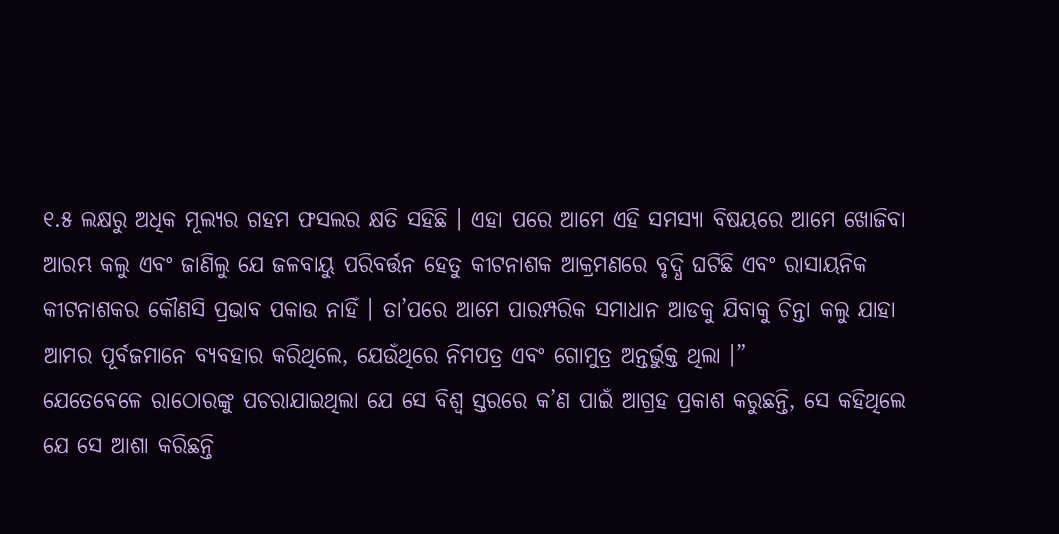୧.୫ ଲକ୍ଷରୁ ଅଧିକ ମୂଲ୍ୟର ଗହମ ଫସଲର କ୍ଷତି ସହିଛି । ଏହା ପରେ ଆମେ ଏହି ସମସ୍ୟା ବିଷୟରେ ଆମେ ଖୋଜିବା ଆରମ୍ଭ କଲୁ ଏବଂ ଜାଣିଲୁ ଯେ ଜଳବାୟୁ ପରିବର୍ତ୍ତନ ହେତୁ କୀଟନାଶକ ଆକ୍ରମଣରେ ବୃଦ୍ଧି ଘଟିଛି ଏବଂ ରାସାୟନିକ କୀଟନାଶକର କୌଣସି ପ୍ରଭାବ ପକାଉ ନାହିଁ । ତା’ପରେ ଆମେ ପାରମ୍ପରିକ ସମାଧାନ ଆଡକୁ ଯିବାକୁ ଚିନ୍ତା କଲୁ ଯାହା ଆମର ପୂର୍ବଜମାନେ ବ୍ୟବହାର କରିଥିଲେ, ଯେଉଁଥିରେ ନିମପତ୍ର ଏବଂ ଗୋମୁତ୍ର ଅନ୍ତର୍ଭୁକ୍ତ ଥିଲା ।”
ଯେତେବେଳେ ରାଠୋରଙ୍କୁ ପଚରାଯାଇଥିଲା ଯେ ସେ ବିଶ୍ୱ ସ୍ତରରେ କ’ଣ ପାଇଁ ଆଗ୍ରହ ପ୍ରକାଶ କରୁଛନ୍ତି, ସେ କହିଥିଲେ ଯେ ସେ ଆଶା କରିଛନ୍ତି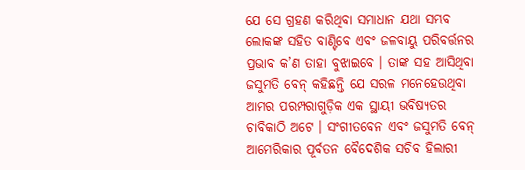ଯେ ସେ ଗ୍ରହଣ କରିଥିବା ସମାଧାନ ଯଥା ସମ୍ଭବ ଲୋକଙ୍କ ସହିତ ବାଣ୍ଟିବେ ଏବଂ ଜଳବାୟୁ ପରିବର୍ତ୍ତନର ପ୍ରଭାବ କ’ଣ ତାହା ବୁଝାଇବେ । ତାଙ୍କ ସହ ଆସିଥିବା ଜସୁମତି ବେନ୍ କହିଛନ୍ତି ଯେ ସରଳ ମନେହେଉଥିବା ଆମର ପରମ୍ପରାଗୁଡ଼ିକ ଏକ ସ୍ଥାୟୀ ଭବିଷ୍ୟତର ଚାବିକାଠି ଅଟେ । ସଂଗୀତବେନ ଏବଂ ଜସୁମତି ବେନ୍ ଆମେରିକାର ପୂର୍ବତନ ବୈଦେଶିକ ସଚିବ ହିଲାରୀ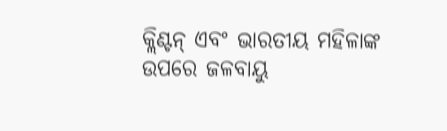କ୍ଲିଣ୍ଟନ୍ ଏବଂ ଭାରତୀୟ ମହିଳାଙ୍କ ଉପରେ ଜଳବାୟୁ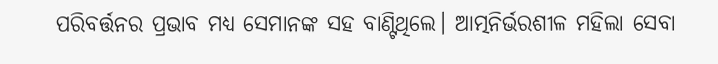ପରିବର୍ତ୍ତନର ପ୍ରଭାବ ମଧ୍ୟ ସେମାନଙ୍କ ସହ ବାଣ୍ଟିଥିଲେ। ଆତ୍ମନିର୍ଭରଶୀଳ ମହିଲା ସେବା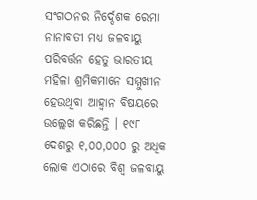ସଂଗଠନର ନିର୍ଦ୍ଦେଶକ ରେମା ନାନାବତୀ ମଧ୍ୟ ଜଳବାୟୁ ପରିବର୍ତ୍ତନ ହେତୁ ଭାରତୀୟ ମହିଳା ଶ୍ରମିକମାନେ ସମ୍ମୁଖୀନ ହେଉଥିବା ଆହ୍ବାନ ବିଷୟରେ ଉଲ୍ଲେଖ କରିଛନ୍ତି । ୧୯୮ ଦେଶରୁ ୧,୦୦,୦୦୦ ରୁ ଅଧିକ ଲୋକ ଏଠାରେ ବିଶ୍ୱ ଜଳବାୟୁ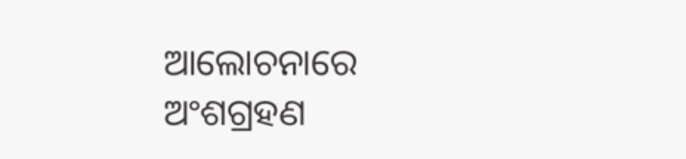ଆଲୋଚନାରେ ଅଂଶଗ୍ରହଣ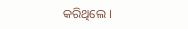କରିଥିଲେ ।